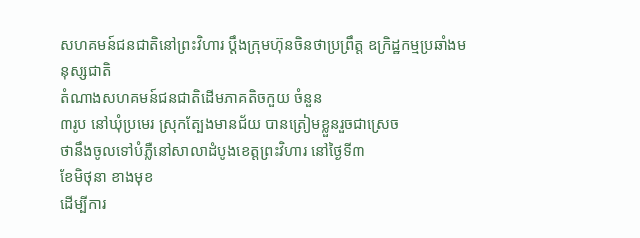សហគមន៍ជនជាតិនៅព្រះវិហារ ប្ដឹងក្រុមហ៊ុនចិនថាប្រព្រឹត្ត ឧក្រិដ្ឋកម្មប្រឆាំងមនុស្សជាតិ
តំណាងសហគមន៍ជនជាតិដើមភាគតិចកួយ ចំនួន
៣រូប នៅឃុំប្រមេរ ស្រុកត្បែងមានជ័យ បានត្រៀមខ្លួនរួចជាស្រេច
ថានឹងចូលទៅបំភ្លឺនៅសាលាដំបូងខេត្តព្រះវិហារ នៅថ្ងៃទី៣
ខែមិថុនា ខាងមុខ
ដើម្បីការ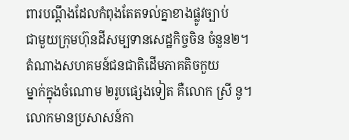ពារបណ្ដឹងដែលកំពុងតែតទល់គ្នាខាងផ្លូវច្បាប់
ជាមួយក្រុមហ៊ុនដីសម្បទានសេដ្ឋកិច្ចចិន ចំនួន២។
តំណាងសហគមន៍ជនជាតិដើមភាគតិចកួយ
ម្នាក់ក្នុងចំណោម ២រូបផ្សេងទៀត គឺលោក ស្រី នូ។
លោកមានប្រសាសន៍កា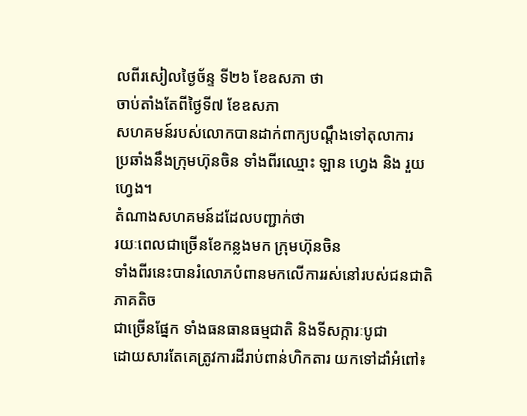លពីរសៀលថ្ងៃច័ន្ទ ទី២៦ ខែឧសភា ថា
ចាប់តាំងតែពីថ្ងៃទី៧ ខែឧសភា
សហគមន៍របស់លោកបានដាក់ពាក្យបណ្ដឹងទៅតុលាការ
ប្រឆាំងនឹងក្រុមហ៊ុនចិន ទាំងពីរឈ្មោះ ឡាន ហ្វេង និង រួយ ហ្វេង។
តំណាងសហគមន៍ដដែលបញ្ជាក់ថា
រយៈពេលជាច្រើនខែកន្លងមក ក្រុមហ៊ុនចិន
ទាំងពីរនេះបានរំលោភបំពានមកលើការរស់នៅរបស់ជនជាតិភាគតិច
ជាច្រើនផ្នែក ទាំងធនធានធម្មជាតិ និងទីសក្ការៈបូជា
ដោយសារតែគេត្រូវការដីរាប់ពាន់ហិកតារ យកទៅដាំអំពៅ៖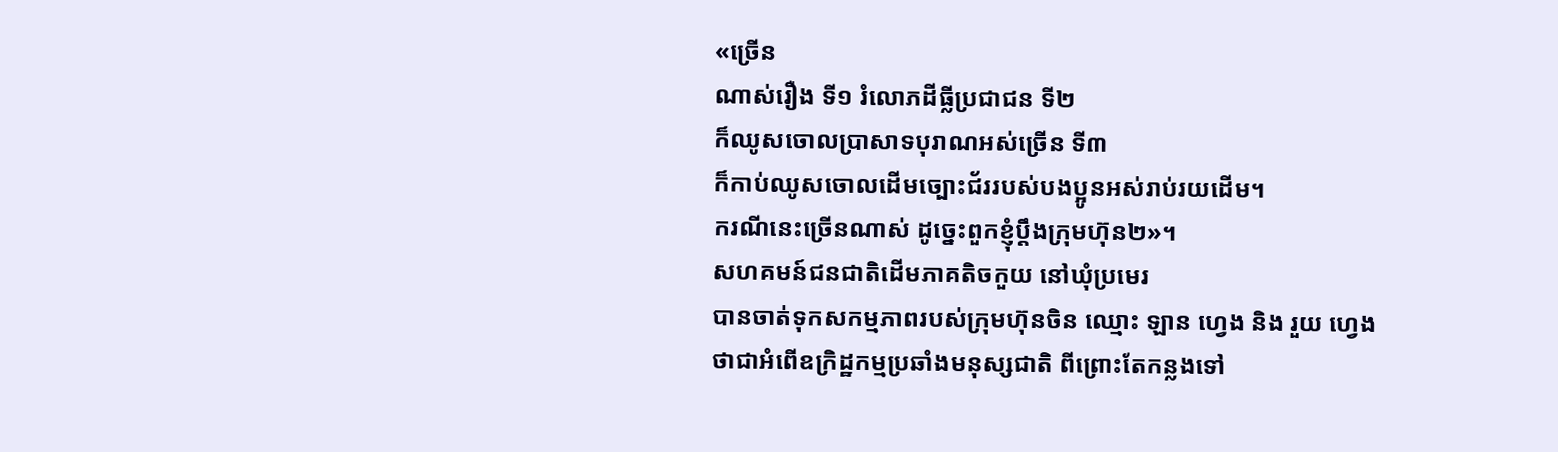«ច្រើន
ណាស់រឿង ទី១ រំលោភដីធ្លីប្រជាជន ទី២
ក៏ឈូសចោលប្រាសាទបុរាណអស់ច្រើន ទី៣
ក៏កាប់ឈូសចោលដើមច្បោះជ័ររបស់បងប្អូនអស់រាប់រយដើម។
ករណីនេះច្រើនណាស់ ដូច្នេះពួកខ្ញុំប្ដឹងក្រុមហ៊ុន២»។
សហគមន៍ជនជាតិដើមភាគតិចកួយ នៅឃុំប្រមេរ
បានចាត់ទុកសកម្មភាពរបស់ក្រុមហ៊ុនចិន ឈ្មោះ ឡាន ហ្វេង និង រួយ ហ្វេង
ថាជាអំពើឧក្រិដ្ឋកម្មប្រឆាំងមនុស្សជាតិ ពីព្រោះតែកន្លងទៅ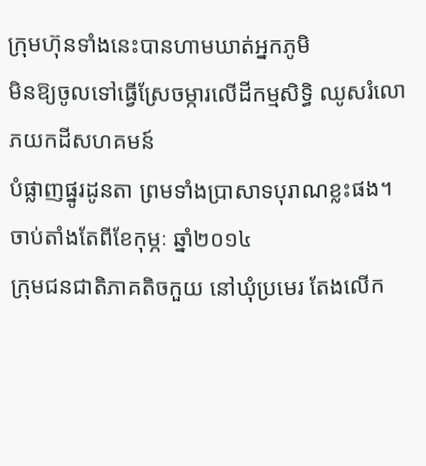ក្រុមហ៊ុនទាំងនេះបានហាមឃាត់អ្នកភូមិ
មិនឱ្យចូលទៅធ្វើស្រែចម្ការលើដីកម្មសិទ្ធិ ឈូសរំលោភយកដីសហគមន៍
បំផ្លាញផ្នូរដូនតា ព្រមទាំងប្រាសាទបុរាណខ្លះផង។
ចាប់តាំងតែពីខែកុម្ភៈ ឆ្នាំ២០១៤
ក្រុមជនជាតិភាគតិចកួយ នៅឃុំប្រមេរ តែងលើក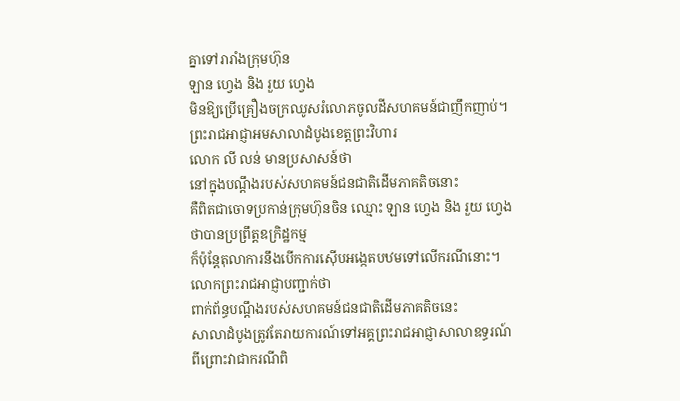គ្នាទៅរារាំងក្រុមហ៊ុន
ឡាន ហ្វេង និង រួយ ហ្វេង
មិនឱ្យប្រើគ្រឿងចក្រឈូសរំលោភចូលដីសហគមន៍ជាញឹកញាប់។
ព្រះរាជអាជ្ញាអមសាលាដំបូងខេត្តព្រះវិហារ
លោក លី លន់ មានប្រសាសន៍ថា
នៅក្នុងបណ្ដឹងរបស់សហគមន៍ជនជាតិដើមភាគតិចនោះ
គឺពិតជាចោទប្រកាន់ក្រុមហ៊ុនចិន ឈ្មោះ ឡាន ហ្វេង និង រួយ ហ្វេង
ថាបានប្រព្រឹត្តឧក្រិដ្ឋកម្ម
ក៏ប៉ុន្តែតុលាការនឹងបើកការស៊ើបអង្កេតបឋមទៅលើករណីនោះ។
លោកព្រះរាជអាជ្ញាបញ្ជាក់ថា
ពាក់ព័ន្ធបណ្ដឹងរបស់សហគមន៍ជនជាតិដើមភាគតិចនេះ
សាលាដំបូងត្រូវតែរាយការណ៍ទៅអគ្គព្រះរាជអាជ្ញាសាលាឧទ្ធរណ៍
ពីព្រោះវាជាករណីពិ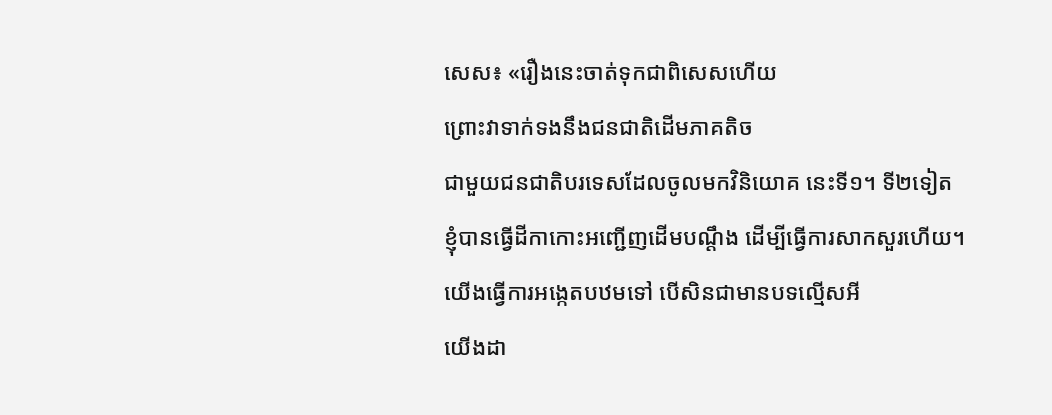សេស៖ «រឿងនេះចាត់ទុកជាពិសេសហើយ
ព្រោះវាទាក់ទងនឹងជនជាតិដើមភាគតិច
ជាមួយជនជាតិបរទេសដែលចូលមកវិនិយោគ នេះទី១។ ទី២ទៀត
ខ្ញុំបានធ្វើដីកាកោះអញ្ជើញដើមបណ្ដឹង ដើម្បីធ្វើការសាកសួរហើយ។
យើងធ្វើការអង្កេតបឋមទៅ បើសិនជាមានបទល្មើសអី
យើងដា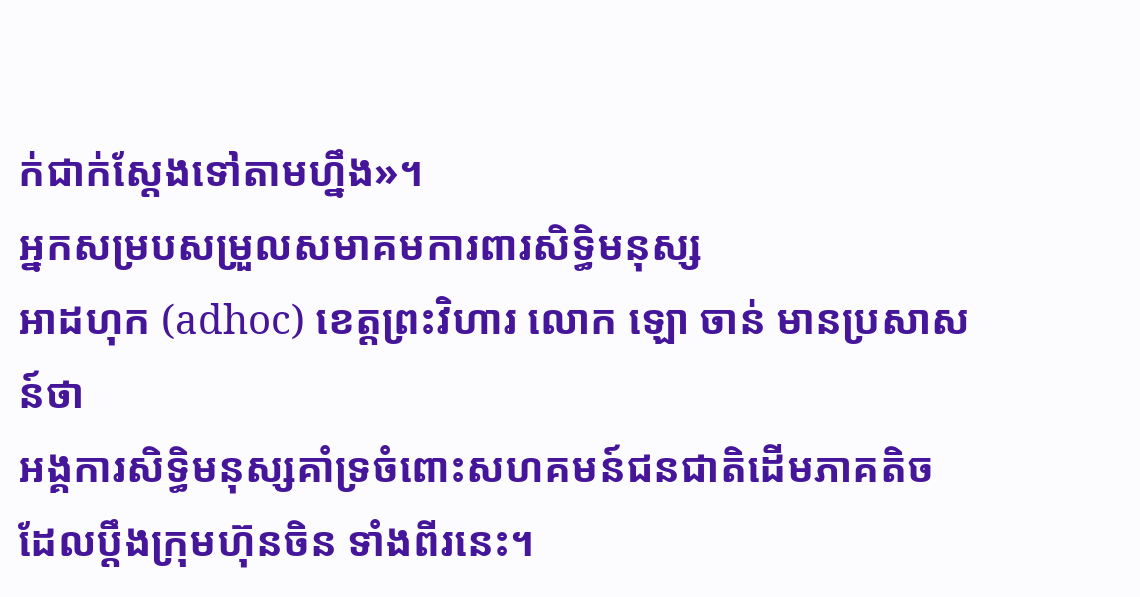ក់ជាក់ស្ដែងទៅតាមហ្នឹង»។
អ្នកសម្របសម្រួលសមាគមការពារសិទ្ធិមនុស្ស
អាដហុក (adhoc) ខេត្តព្រះវិហារ លោក ឡោ ចាន់ មានប្រសាសន៍ថា
អង្គការសិទ្ធិមនុស្សគាំទ្រចំពោះសហគមន៍ជនជាតិដើមភាគតិច
ដែលប្ដឹងក្រុមហ៊ុនចិន ទាំងពីរនេះ។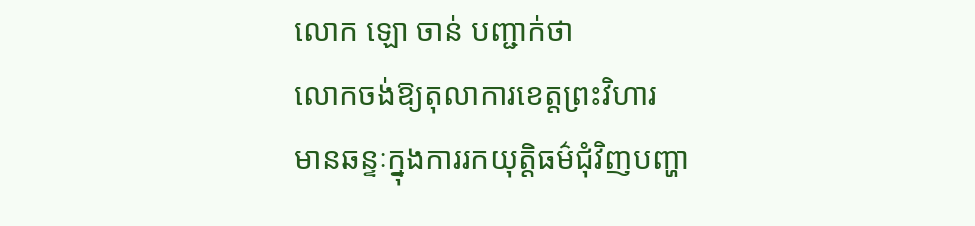លោក ឡោ ចាន់ បញ្ជាក់ថា
លោកចង់ឱ្យតុលាការខេត្តព្រះវិហារ
មានឆន្ទៈក្នុងការរកយុត្តិធម៌ជុំវិញបញ្ហា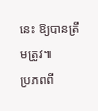នេះ ឱ្យបានត្រឹមត្រូវ៕
ប្រភពពី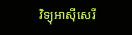វិទ្យុអាស៊ីសេរី